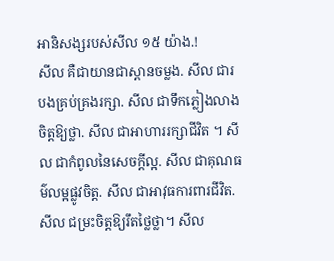អានិសង្សរបស់សីល ១៥ យ៉ាង.!
សីល គឺជាយានជាស្ពានចម្លង. សីល ជារបងគ្រប់គ្រងរក្សា. សីល ជាទឹកភ្លៀងលាងចិត្តឱ្យថ្លា. សីល ជាអាហាររក្សាជីវិត ។ សីល ជាកំពូលនៃសេចក្តីល្អ. សីល ជាគុណធម៌លម្អផ្លូវចិត្ត. សីល ជាអាវុធការពារជីវិត. សីល ជម្រះចិត្តឱ្យរឹតថ្លៃថ្លា។ សីល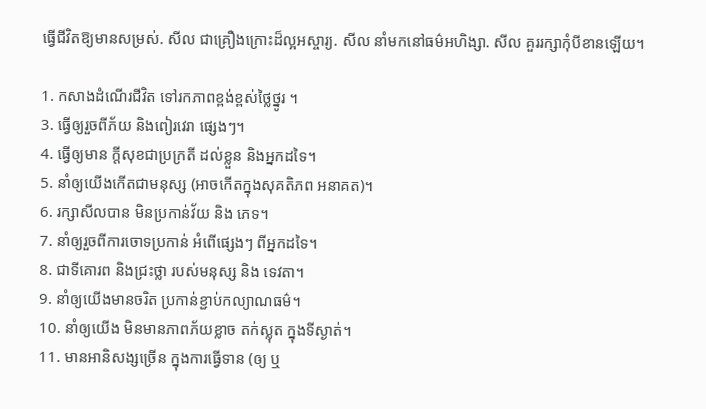ធ្វេីជីវិតឱ្យមានសម្រស់. សីល ជាគ្រឿងក្រោះដ៏ល្អអស្ចារ្យ. សីល នាំមកនៅធម៌អហិង្សា. សីល គួររក្សាកុំបីខានឡេីយ។

1. កសាងដំណើរជីវិត ទៅរកភាពខ្ពង់ខ្ពស់ថ្លៃថ្នូរ ។
3. ធ្វើឲ្យរួចពីភ័យ និងពៀរវេរា ផ្សេងៗ។
4. ធ្វើឲ្យមាន ក្តីសុខជាប្រក្រតី ដល់ខ្លួន និងអ្នកដទៃ។
5. នាំឲ្យយើងកើតជាមនុស្ស (អាចកើតក្នុងសុគតិភព អនាគត)។
6. រក្សាសីលបាន មិនប្រកាន់វ័យ និង ភេទ។
7. នាំឲ្យរួចពីការចោទប្រកាន់ អំពើផ្សេងៗ ពីអ្នកដទៃ។
8. ជាទីគោរព និងជ្រះថ្លា របស់មនុស្ស និង ទេវតា។
9. នាំឲ្យយើងមានចរិត ប្រកាន់ខ្ជាប់កល្យាណធម៌។
10. នាំឲ្យយើង មិនមានភាពភ័យខ្លាច តក់ស្លុត ក្នុងទីស្ងាត់។
11. មានអានិសង្សច្រើន ក្នុងការធ្វើទាន (ឲ្យ ឬ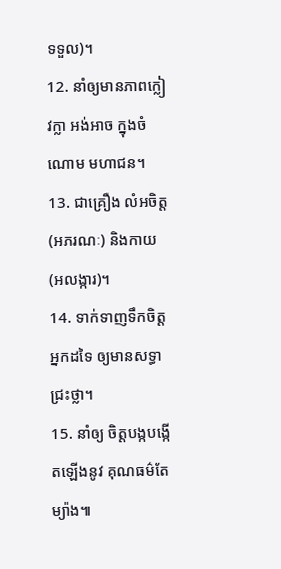ទទួល)។
12. នាំឲ្យមានភាពក្លៀវក្លា អង់អាច ក្នុងចំណោម មហាជន។
13. ជាគ្រឿង លំអចិត្ត (អភរណៈ) និងកាយ (អលង្ការ)។
14. ទាក់ទាញទឹកចិត្តអ្នកដទៃ ឲ្យមានសទ្ធា ជ្រះថ្លា។
15. នាំឲ្យ ចិត្តបង្កបង្កើតឡើងនូវ គុណធម៌តែម្យ៉ាង៕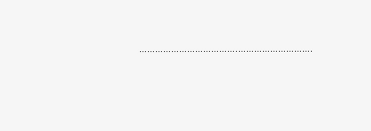……………………………….……………………….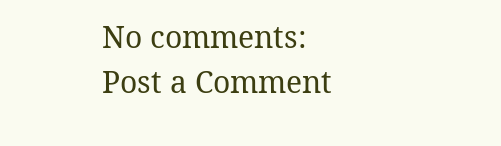No comments:
Post a Comment